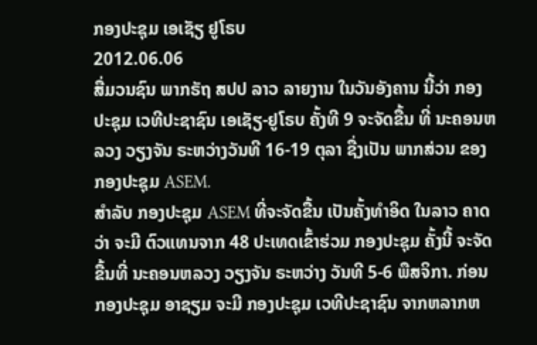ກອງປະຊຸມ ເອເຊັຽ ຢູໂຣບ
2012.06.06
ສື່ມວນຊົນ ພາກຣັຖ ສປປ ລາວ ລາຍງານ ໃນວັນອັງຄານ ນີ້ວ່າ ກອງປະຊຸມ ເວທີປະຊາຊົນ ເອເຊັຽ-ຢູໂຣບ ຄັ້ງທີ 9 ຈະຈັດຂື້ນ ທີ່ ນະຄອນຫລວງ ວຽງຈັນ ຣະຫວ່າງວັນທີ 16-19 ຕຸລາ ຊື່ງເປັນ ພາກສ່ວນ ຂອງກອງປະຊຸມ ASEM.
ສຳລັບ ກອງປະຊຸມ ASEM ທີ່ຈະຈັດຂື້ນ ເປັນຄັ້ງທຳອິດ ໃນລາວ ຄາດວ່າ ຈະມີ ຕົວແທນຈາກ 48 ປະເທດເຂົ້າຮ່ວມ ກອງປະຊຸມ ຄັ້ງນີ້ ຈະຈັດຂື້ນທີ່ ນະຄອນຫລວງ ວຽງຈັນ ຣະຫວ່າງ ວັນທີ 5-6 ພືສຈິກາ. ກ່ອນກອງປະຊຸມ ອາຊຽມ ຈະມີ ກອງປະຊຸມ ເວທີປະຊາຊົນ ຈາກຫລາກຫ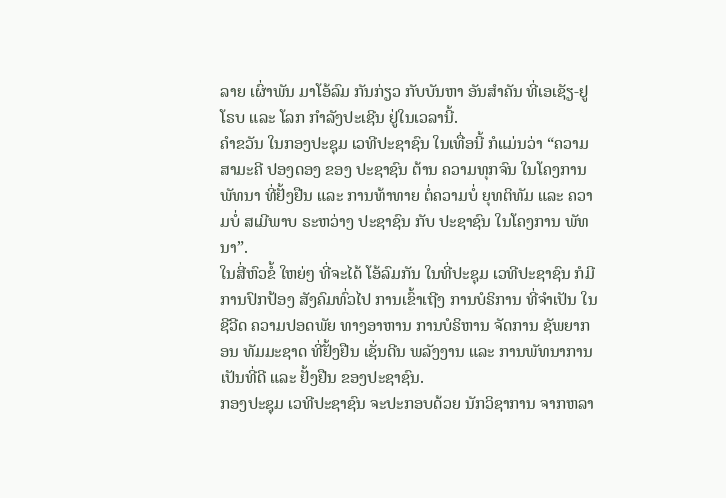ລາຍ ເຜົ່າພັນ ມາໂອ້ລົມ ກັນກ່ຽວ ກັບບັນຫາ ອັນສຳຄັນ ທີ່ເອເຊັຽ-ຢູໂຣບ ແລະ ໂລກ ກຳລັງປະເຊີນ ຢູ່ໃນເວລານີ້.
ຄຳຂວັນ ໃນກອງປະຊຸມ ເວທີປະຊາຊົນ ໃນເທື່ອນີ້ ກໍແມ່ນວ່າ “ຄວາມ ສາມະຄີ ປອງດອງ ຂອງ ປະຊາຊົນ ຕ້ານ ຄວາມທຸກຈົນ ໃນໂຄງການ ພັທນາ ທີ່ຢັ້ງຢືນ ແລະ ການທ້າທາຍ ຕໍ່ຄວາມບໍ່ ຍຸທຕິທັມ ແລະ ຄວາມບໍ່ ສເມີພາບ ຣະຫວ່າງ ປະຊາຊົນ ກັບ ປະຊາຊົນ ໃນໂຄງການ ພັທນາ”.
ໃນສີ່ຫົວຂໍ້ ໃຫຍ່ໆ ທີ່ຈະໄດ້ ໂອ້ລົມກັນ ໃນທີ່ປະຊຸມ ເວທີປະຊາຊົນ ກໍມີ ການປົກປ້ອງ ສັງຄົມທົ່ວໄປ ການເຂົ້າເຖີງ ການບໍຣິການ ທີ່ຈຳເປັນ ໃນຊີວີດ ຄວາມປອດພັຍ ທາງອາຫານ ການບໍຣິຫານ ຈັດການ ຊັພຍາກອນ ທັມມະຊາດ ທີ່ຢັ້ງຢືນ ເຊັ່ນດີນ ພລັງງານ ແລະ ການພັທນາການ ເປັນທີ່ດີ ແລະ ຢັ້ງຢືນ ຂອງປະຊາຊົນ.
ກອງປະຊຸມ ເວທີປະຊາຊົນ ຈະປະກອບດ້ວຍ ນັກວິຊາການ ຈາກຫລາ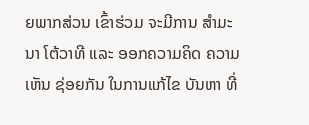ຍພາກສ່ວນ ເຂົ້າຮ່ວມ ຈະມີການ ສຳມະນາ ໂຕ້ວາທີ ແລະ ອອກຄວາມຄິດ ຄວາມເຫັນ ຊ່ອຍກັນ ໃນການແກ້ໄຂ ບັນຫາ ທີ່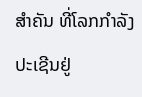ສຳຄັນ ທີ່ໂລກກຳລັງ ປະເຊີນຢູ່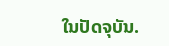ໃນປັດຈຸບັນ.